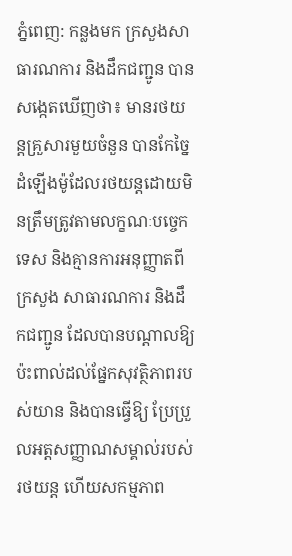ភ្នំពេញ: កន្លងមក ក្រសួងសាធារណការ និងដឹកជញ្ជូន បានសង្កេតឃើញថា៖ មានរថយន្តគ្រួសារមួយចំនួន បានកែច្នៃដំឡើងម៉ូដែលរថយន្តដោយមិនត្រឹមត្រូវតាមលក្ខណៈបច្ចេកទេស និងគ្មានការអនុញ្ញាតពីក្រសួង សាធារណការ និងដឹកជញ្ជូន ដែលបានបណ្តាលឱ្យប៉ះពាល់ដល់ផ្នែកសុវត្ថិភាពរបស់យាន និងបានធ្វើឱ្យ ប្រែប្រួលអត្តសញ្ញាណសម្គាល់របស់រថយន្ត ហើយសកម្មភាព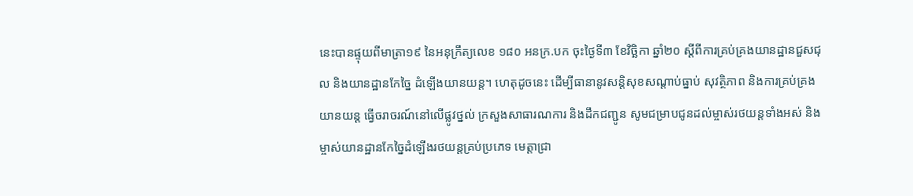នេះបានផ្ទុយពីមាត្រា១៩ នៃអនុក្រឹត្យលេខ ១៨០ អនក្រ.បក ចុះថ្ងៃទី៣ ខែវិច្ឆិកា ឆ្នាំ២០ ស្តីពីការគ្រប់គ្រងយានដ្ឋានជួសជុល និងយានដ្ឋានកែច្នៃ ដំឡើងយានយន្ត។ ហេតុដូចនេះ ដើម្បីធានានូវសន្តិសុខសណ្តាប់ធ្នាប់ សុវត្ថិភាព និងការគ្រប់គ្រងយានយន្ត ធ្វើចរាចរណ៍នៅលើផ្លូវថ្នល់ ក្រសួងសាធារណការ និងដឹកជញ្ជូន សូមជម្រាបជូនដល់ម្ចាស់រថយន្តទាំងអស់ និងម្ចាស់យានដ្ឋានកែច្នៃដំឡើងរថយន្តគ្រប់ប្រភេទ មេត្តាជ្រា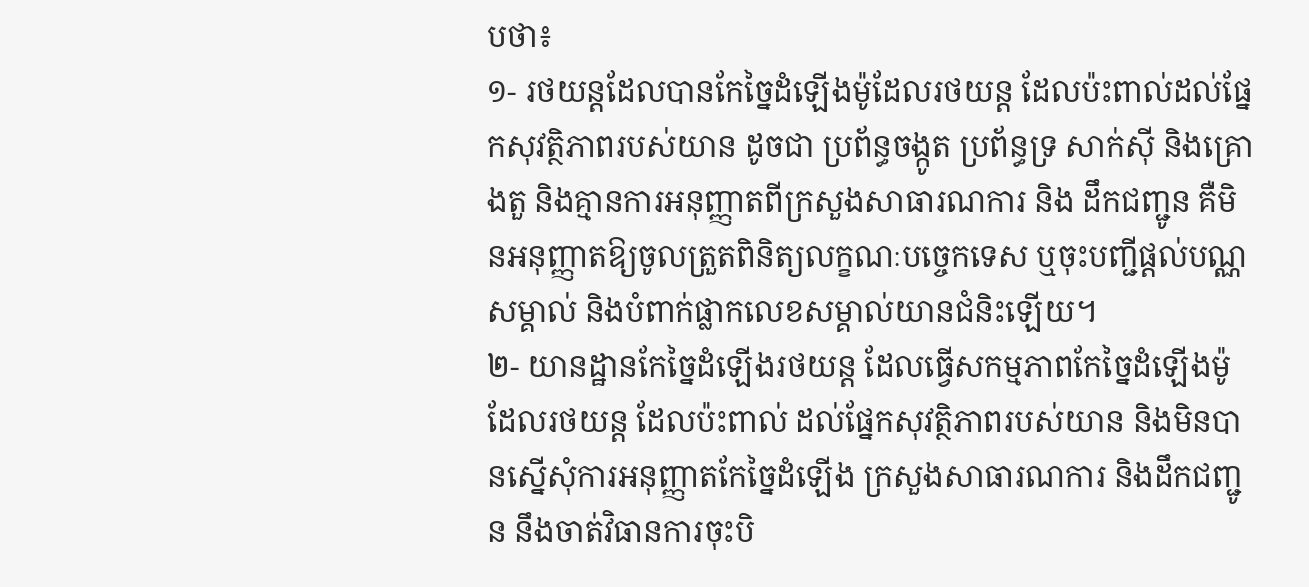បថា៖
១- រថយន្តដែលបានកែច្នៃដំឡើងម៉ូដែលរថយន្ត ដែលប៉ះពាល់ដល់ផ្នែកសុវត្ថិភាពរបស់យាន ដូចជា ប្រព័ន្ធចង្កូត ប្រព័ន្ធទ្រ សាក់ស៊ី និងគ្រោងតួ និងគ្មានការអនុញ្ញាតពីក្រសួងសាធារណការ និង ដឹកជញ្ជូន គឺមិនអនុញ្ញាតឱ្យចូលត្រួតពិនិត្យលក្ខណៈបច្ចេកទេស ឬចុះបញ្ជីផ្តល់បណ្ណសម្គាល់ និងបំពាក់ផ្លាកលេខសម្គាល់យានជំនិះឡើយ។
២- យានដ្ឋានកែច្នៃដំឡើងរថយន្ត ដែលធ្វើសកម្មភាពកែច្នៃដំឡើងម៉ូដែលរថយន្ត ដែលប៉ះពាល់ ដល់ផ្នែកសុវត្ថិភាពរបស់យាន និងមិនបានស្នើសុំការអនុញ្ញាតកែច្នៃដំឡើង ក្រសួងសាធារណការ និងដឹកជញ្ជូន នឹងចាត់វិធានការចុះបិ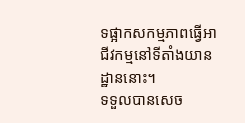ទផ្អាកសកម្មភាពធ្វើអាជីវកម្មនៅទីតាំងយានដ្ឋាននោះ។
ទទួលបានសេច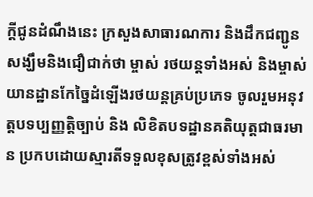ក្តីជូនដំណឹងនេះ ក្រសួងសាធារណការ និងដឹកជញ្ជូន សង្ឃឹមនិងជឿជាក់ថា ម្ចាស់ រថយន្តទាំងអស់ និងម្ចាស់យានដ្ឋានកែច្នៃដំឡើងរថយន្តគ្រប់ប្រភេទ ចូលរួមអនុវត្តបទប្បញ្ញត្តិច្បាប់ និង លិខិតបទដ្ឋានគតិយុត្តជាធរមាន ប្រកបដោយស្មារតីទទួលខុសត្រូវខ្ពស់ទាំងអស់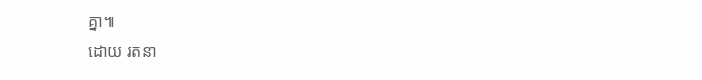គ្នា៕
ដោយ រតនា